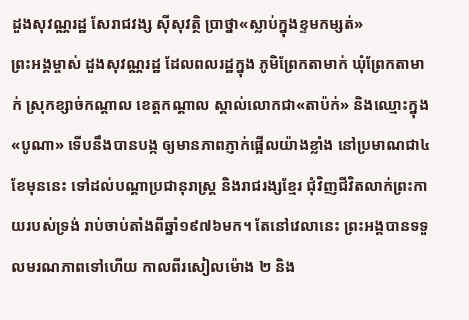ដួងសុវណ្ណរដ្ឋ សែរាជវង្ស ស៊ីសុវត្ថិ ប្រាថ្នា«ស្លាប់ក្នុងខ្ទមកម្សត់»
ព្រះអង្គម្ចាស់ ដួងសុវណ្ណរដ្ឋ ដែលពលរដ្ឋក្នុង ភូមិព្រែកតាមាក់ ឃុំព្រែកតាមាក់ ស្រុកខ្សាច់កណ្ដាល ខេត្តកណ្ដាល ស្គាល់លោកជា«តាប៉ក់» និងឈ្មោះក្នុង «បូណា» ទើបនឹងបានបង្ក ឲ្យមានភាពភ្ញាក់ផ្អើលយ៉ាងខ្លាំង នៅប្រមាណជា៤ខែមុននេះ ទៅដល់បណ្ដាប្រជានុរាស្ត្រ និងរាជរង្សខ្មែរ ជុំវិញជីវិតលាក់ព្រះកាយរបស់ទ្រង់ រាប់ចាប់តាំងពីឆ្នាំ១៩៧៦មក។ តែនៅវេលានេះ ព្រះអង្គបានទទួលមរណភាពទៅហើយ កាលពីរសៀលម៉ោង ២ និង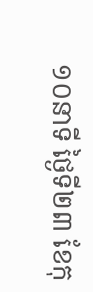១០នាទី ថ្ងៃទី២៣ ខែកុ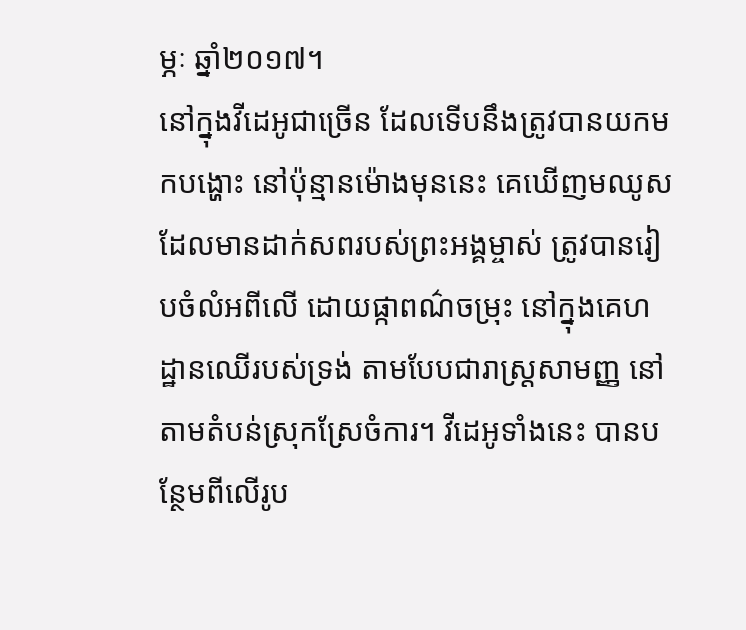ម្ភៈ ឆ្នាំ២០១៧។
នៅក្នុងវីដេអូជាច្រើន ដែលទើបនឹងត្រូវបានយកមកបង្ហោះ នៅប៉ុន្មានម៉ោងមុននេះ គេឃើញមឈូស ដែលមានដាក់សពរបស់ព្រះអង្គម្ចាស់ ត្រូវបានរៀបចំលំអពីលើ ដោយផ្កាពណ៌ចម្រុះ នៅក្នុងគេហដ្ឋានឈើរបស់ទ្រង់ តាមបែបជារាស្ត្រសាមញ្ញ នៅតាមតំបន់ស្រុកស្រែចំការ។ វីដេអូទាំងនេះ បានបន្ថែមពីលើរូប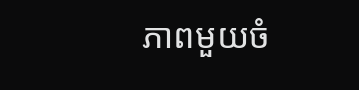ភាពមួយចំ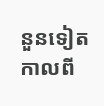នួនទៀត កាលពី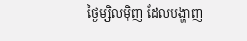ថ្ងៃម្សិលម៉ិញ ដែលបង្ហាញ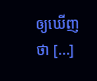ឲ្យឃើញថា [...]